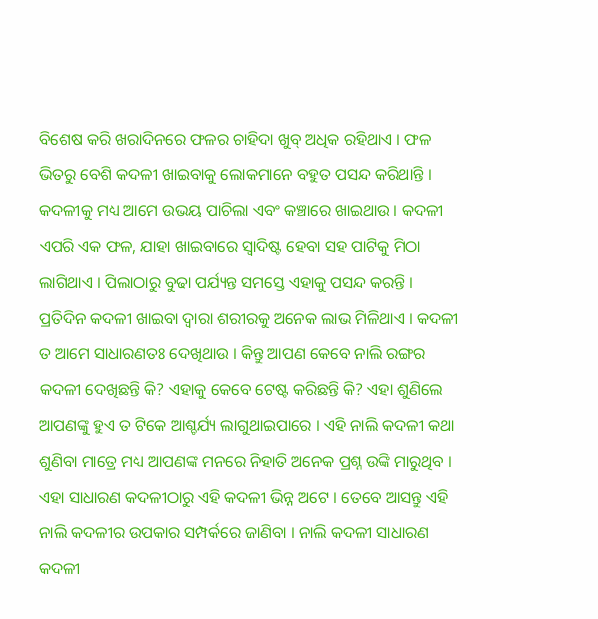ବିଶେଷ କରି ଖରାଦିନରେ ଫଳର ଚାହିଦା ଖୁବ୍ ଅଧିକ ରହିଥାଏ । ଫଳ ଭିତରୁ ବେଶି କଦଳୀ ଖାଇବାକୁ ଲୋକମାନେ ବହୁତ ପସନ୍ଦ କରିଥାନ୍ତି । କଦଳୀକୁ ମଧ୍ୟ ଆମେ ଉଭୟ ପାଚିଲା ଏବଂ କଞ୍ଚାରେ ଖାଇଥାଉ । କଦଳୀ ଏପରି ଏକ ଫଳ, ଯାହା ଖାଇବାରେ ସ୍ୱାଦିଷ୍ଟ ହେବା ସହ ପାଟିକୁ ମିଠା ଲାଗିଥାଏ । ପିଲାଠାରୁ ବୁଢା ପର୍ଯ୍ୟନ୍ତ ସମସ୍ତେ ଏହାକୁ ପସନ୍ଦ କରନ୍ତି ।
ପ୍ରତିଦିନ କଦଳୀ ଖାଇବା ଦ୍ୱାରା ଶରୀରକୁ ଅନେକ ଲାଭ ମିଳିଥାଏ । କଦଳୀ ତ ଆମେ ସାଧାରଣତଃ ଦେଖିଥାଉ । କିନ୍ତୁ ଆପଣ କେବେ ନାଲି ରଙ୍ଗର କଦଳୀ ଦେଖିଛନ୍ତି କି? ଏହାକୁ କେବେ ଟେଷ୍ଟ କରିଛନ୍ତି କି? ଏହା ଶୁଣିଲେ ଆପଣଙ୍କୁ ହୁଏ ତ ଟିକେ ଆଶ୍ଚର୍ଯ୍ୟ ଲାଗୁଥାଇପାରେ । ଏହି ନାଲି କଦଳୀ କଥା ଶୁଣିବା ମାତ୍ରେ ମଧ୍ୟ ଆପଣଙ୍କ ମନରେ ନିହାତି ଅନେକ ପ୍ରଶ୍ନ ଉଙ୍କି ମାରୁଥିବ । ଏହା ସାଧାରଣ କଦଳୀଠାରୁ ଏହି କଦଳୀ ଭିନ୍ନ ଅଟେ । ତେବେ ଆସନ୍ତୁ ଏହି ନାଲି କଦଳୀର ଉପକାର ସମ୍ପର୍କରେ ଜାଣିବା । ନାଲି କଦଳୀ ସାଧାରଣ କଦଳୀ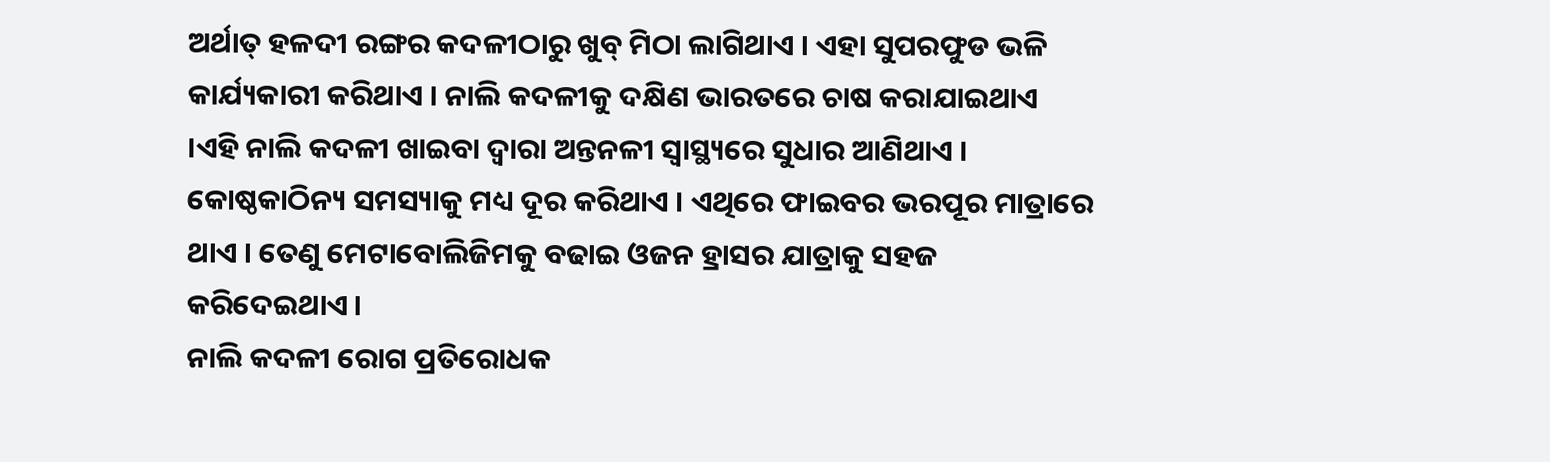ଅର୍ଥାତ୍ ହଳଦୀ ରଙ୍ଗର କଦଳୀଠାରୁ ଖୁବ୍ ମିଠା ଲାଗିଥାଏ । ଏହା ସୁପରଫୁଡ ଭଳି କାର୍ଯ୍ୟକାରୀ କରିଥାଏ । ନାଲି କଦଳୀକୁ ଦକ୍ଷିଣ ଭାରତରେ ଚାଷ କରାଯାଇଥାଏ ।ଏହି ନାଲି କଦଳୀ ଖାଇବା ଦ୍ବାରା ଅନ୍ତନଳୀ ସ୍ବାସ୍ଥ୍ୟରେ ସୁଧାର ଆଣିଥାଏ । କୋଷ୍ଠକାଠିନ୍ୟ ସମସ୍ୟାକୁ ମଧ୍ୟ ଦୂର କରିଥାଏ । ଏଥିରେ ଫାଇବର ଭରପୂର ମାତ୍ରାରେ ଥାଏ । ତେଣୁ ମେଟାବୋଲିଜିମକୁ ବଢାଇ ଓଜନ ହ୍ରାସର ଯାତ୍ରାକୁ ସହଜ କରିଦେଇଥାଏ ।
ନାଲି କଦଳୀ ରୋଗ ପ୍ରତିରୋଧକ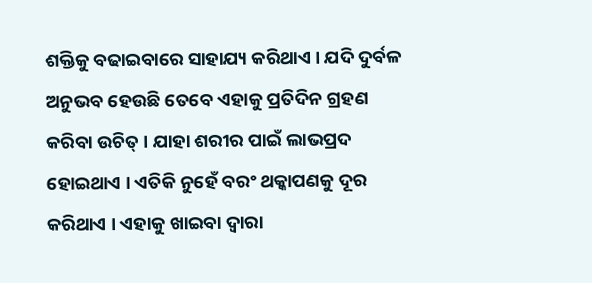ଶକ୍ତିକୁ ବଢାଇବାରେ ସାହାଯ୍ୟ କରିଥାଏ । ଯଦି ଦୁର୍ବଳ ଅନୁଭବ ହେଉଛି ତେବେ ଏହାକୁ ପ୍ରତିଦିନ ଗ୍ରହଣ କରିବା ଉଚିତ୍ । ଯାହା ଶରୀର ପାଇଁ ଲାଭପ୍ରଦ ହୋଇଥାଏ । ଏତିକି ନୁହେଁ ବରଂ ଥକ୍କାପଣକୁ ଦୂର କରିଥାଏ । ଏହାକୁ ଖାଇବା ଦ୍ବାରା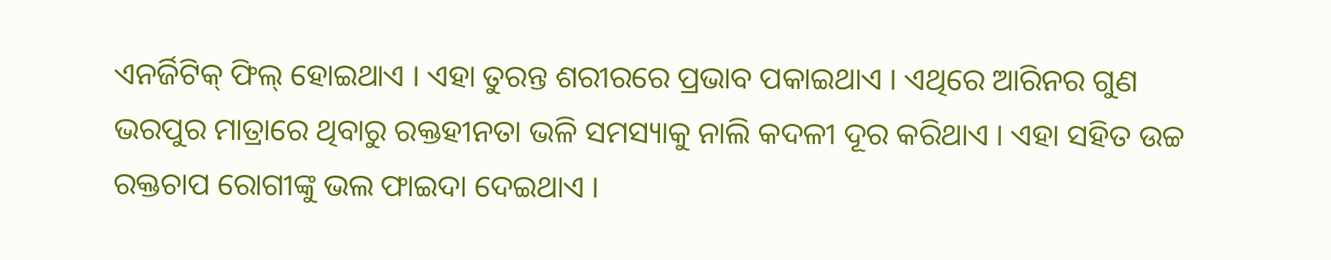ଏନର୍ଜିଟିକ୍ ଫିଲ୍ ହୋଇଥାଏ । ଏହା ତୁରନ୍ତ ଶରୀରରେ ପ୍ରଭାବ ପକାଇଥାଏ । ଏଥିରେ ଆିରନର ଗୁଣ ଭରପୁର ମାତ୍ରାରେ ଥିବାରୁ ରକ୍ତହୀନତା ଭଳି ସମସ୍ୟାକୁ ନାଲି କଦଳୀ ଦୂର କରିଥାଏ । ଏହା ସହିତ ଉଚ୍ଚ ରକ୍ତଚାପ ରୋଗୀଙ୍କୁ ଭଲ ଫାଇଦା ଦେଇଥାଏ ।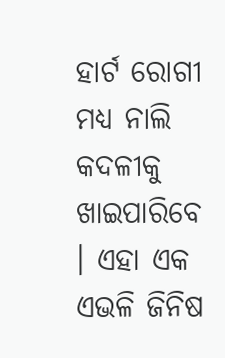ହାର୍ଟ ରୋଗୀ ମଧ୍ୟ ନାଲି କଦଳୀକୁ ଖାଇପାରିବେ । ଏହା ଏକ ଏଭଳି ଜିନିଷ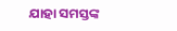ଯାହା ସମସ୍ତଙ୍କ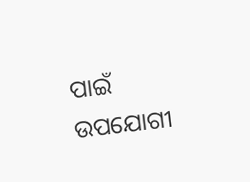ପାଇଁ ଉପଯୋଗୀ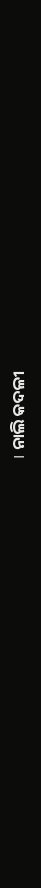। ନାଲି କଦଳୀ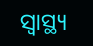ସ୍ବାସ୍ଥ୍ୟ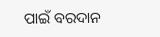ପାଇଁ ବରଦାନ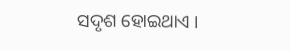ସଦୃଶ ହୋଇଥାଏ ।